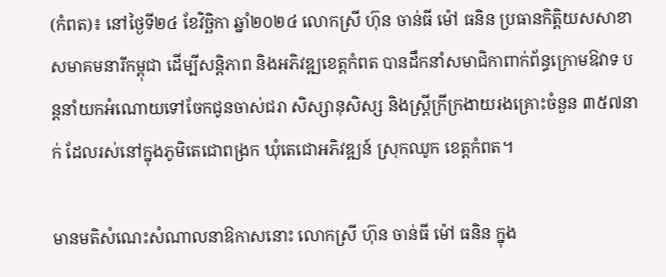(កំពត)៖ នៅថ្ងៃទី២៤ ខែវិច្ឆិកា ឆ្នាំ២០២៤ លោកស្រី ហ៊ុន ចាន់ធី ម៉ៅ ធនិន ប្រធានកិត្តិយសសាខាសមាគមនារីកម្ពុជា ដើម្បីសន្តិភាព និងអភិវឌ្ឍខេត្តកំពត បានដឹកនាំសមាជិកាពាក់ព័ន្ធក្រោមឱវាទ បន្តនាំយកអំណោយទៅចែកជូនចាស់ជរា សិស្សានុសិស្ស និងស្រ្តីក្រីក្រងាយរងគ្រោះចំនួន ៣៥៧នាក់ ដែលរស់នៅក្នុងភូមិតេជោពង្រក ឃុំតេជោអភិវឌ្ឍន៍ ស្រុកឈូក ខេត្តកំពត។

មានមតិសំណេះសំណាលនាឱកាសនោះ លោកស្រី ហ៊ុន ចាន់ធី ម៉ៅ ធនិន ក្នុង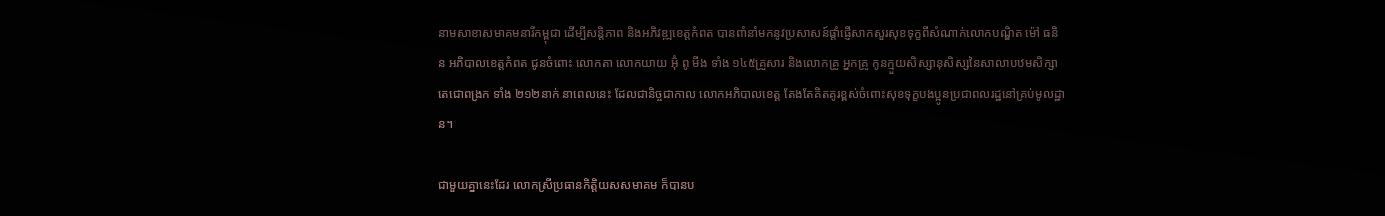នាមសាខាសមាគមនារីកម្ពុជា ដើម្បីសន្តិភាព និងអភិវឌ្ឍខេត្តកំពត បានពាំនាំមកនូវប្រសាសន៍ផ្តាំផ្ញើសាកសួរសុខទុក្ខពីសំណាក់លោកបណ្ឌិត ម៉ៅ ធនិន អភិបាលខេត្តកំពត ជូនចំពោះ លោកតា លោកយាយ អ៊ុំ ពូ មីង ទាំង ១៤៥គ្រួសារ និងលោកគ្រូ អ្នកគ្រូ កូនក្មួយសិស្សានុសិស្សនៃសាលាបឋមសិក្សាតេជោពង្រក ទាំង ២១២នាក់ នាពេលនេះ ដែលជានិច្ចជាកាល លោកអភិបាលខេត្ត តែងតែគិតគូរខ្ពស់ចំពោះសុខទុក្ខបងប្អូនប្រជាពលរដ្ឋនៅគ្រប់មូលដ្ឋាន។

ជាមួយគ្នានេះដែរ លោកស្រីប្រធានកិត្តិយសសមាគម ក៏បានប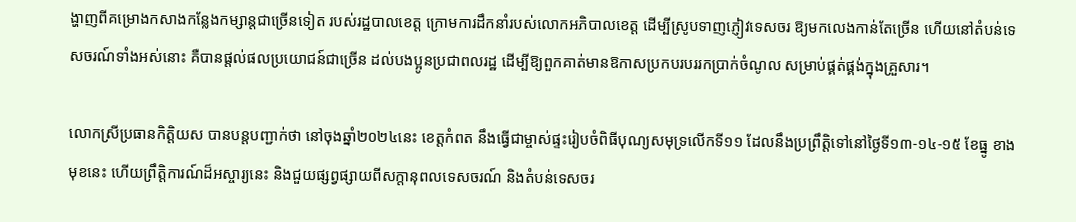ង្ហាញពីគម្រោងកសាងកន្លែងកម្សាន្តជាច្រើនទៀត របស់រដ្ឋបាលខេត្ត ក្រោមការដឹកនាំរបស់លោកអភិបាលខេត្ត ដើម្បីស្រូបទាញភ្ញៀវទេសចរ ឱ្យមកលេងកាន់តែច្រើន ហើយនៅតំបន់ទេសចរណ៍ទាំងអស់នោះ គឺបានផ្តល់ផលប្រយោជន៍ជាច្រើន ដល់បងប្អូនប្រជាពលរដ្ឋ ដើម្បីឱ្យពួកគាត់មានឱកាសប្រកបរបររកប្រាក់ចំណូល សម្រាប់ផ្គត់ផ្គង់ក្នុងគ្រួសារ។

លោកស្រីប្រធានកិត្តិយស បានបន្តបញ្ជាក់ថា នៅចុងឆ្នាំ២០២៤នេះ ខេត្តកំពត នឹងធ្វើជាម្ចាស់ផ្ទះរៀបចំពិធីបុណ្យសមុទ្រលើកទី១១ ដែលនឹងប្រព្រឹត្តិទៅនៅថ្ងៃទី១៣-១៤-១៥ ខែធ្នូ ខាងមុខនេះ ហើយព្រឹត្តិការណ៍ដ៏អស្ចារ្យនេះ និងជួយផ្សព្វផ្សាយពីសក្តានុពលទេសចរណ៍ និងតំបន់ទេសចរ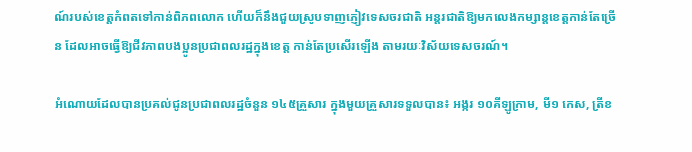ណ៍របស់ខេត្តកំពតទៅកាន់ពិភពលោក ហើយក៏នឹងជួយស្រូបទាញភ្ញៀវទេសចរជាតិ អន្តរជាតិឱ្យមកលេងកម្សាន្តខេត្តកាន់តែច្រើន ដែលអាចធ្វើឱ្យជីវភាពបងប្អូនប្រជាពលរដ្ឋក្នុងខេត្ត កាន់តែប្រសើរឡើង តាមរយៈវិស័យទេសចរណ៍។

អំណោយដែលបានប្រគល់ជូនប្រជាពលរដ្ឋចំនួន ១៤៥គ្រួសារ ក្នុងមួយគ្រួសារទទួលបាន៖ អង្ករ ១០គីឡូក្រាម, មី១ កេស, ត្រីខ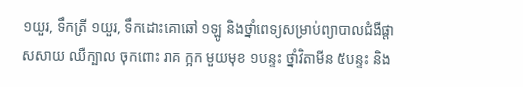១យួរ, ទឹកត្រី ១យួរ, ទឹកដោះគោឆៅ ១ឡូ និងថ្នាំពេទ្យសម្រាប់ព្យាបាលជំងឺផ្តាសសាយ ឈឺក្បាល ចុកពោះ រាគ ក្អក មួយមុខ ១បន្ទះ ថ្នាំវិតាមីន ៥បន្ទះ និង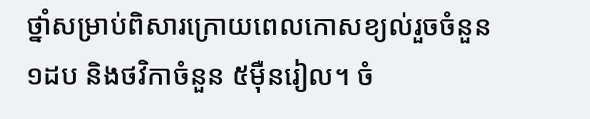ថ្នាំសម្រាប់ពិសារក្រោយពេលកោសខ្យល់រួចចំនួន១ដប និងថវិកាចំនួន ៥ម៉ឺនរៀល។ ចំ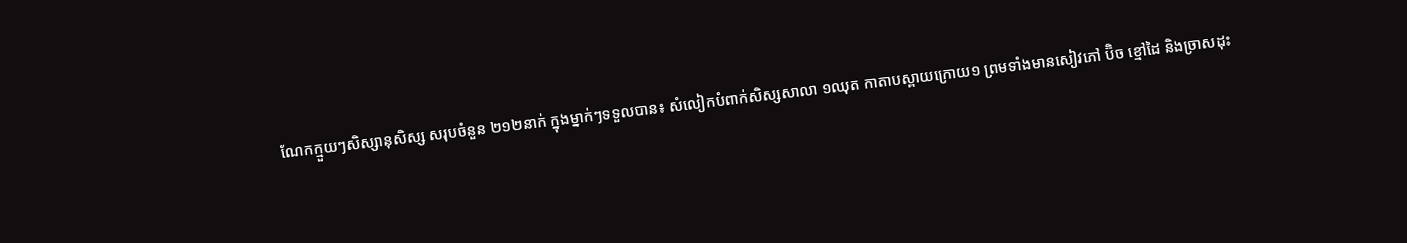ណែកក្មួយៗសិស្សានុសិស្ស សរុបចំនួន ២១២នាក់ ក្នុងម្នាក់ៗទទួលបាន៖ សំលៀកបំពាក់សិស្សសាលា ១ឈុត កាតាបស្ពាយក្រោយ១ ព្រមទាំងមានសៀវភៅ ប៊ិច ខ្មៅដៃ និងច្រាសដុះ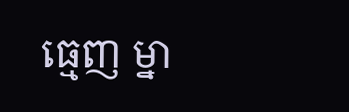ធ្មេញ ម្នា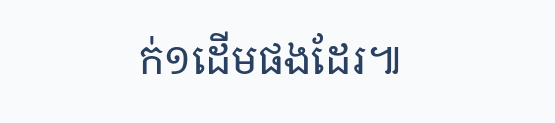ក់១ដើមផងដែរ៕